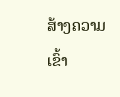ສ້າງຄວາມເຂົ້າ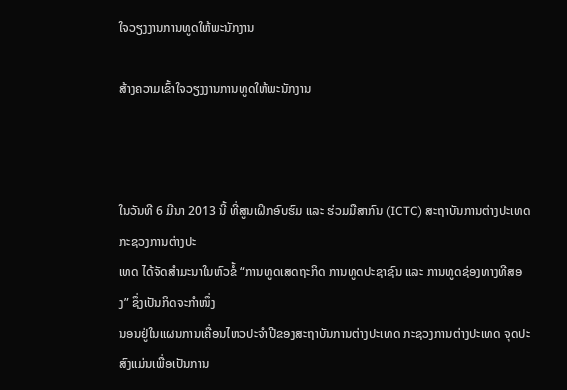ໃຈວຽງງານການທູດໃຫ້ພະນັກງານ

ສ້າງຄວາມເຂົ້າໃຈວຽງງານການທູດໃຫ້ພະນັກງານ



ໃນວັນທີ 6 ມີນາ 2013 ນີ້ ທີ່ສູນເຝິກອົບຮົມ ແລະ ຮ່ວມມືສາກົນ (ICTC) ສະຖາບັນການຕ່າງປະເທດ ກະຊວງການຕ່າງປະ
ເທດ ໄດ້ຈັດສຳມະນາໃນຫົວຂໍ້ “ການທູດເສດຖະກິດ ການທູດປະຊາຊົນ ແລະ ການທູດຊ່ອງທາງທີສອງ” ຊຶ່ງເປັນກິດຈະກຳໜຶ່ງ
ນອນຢູ່ໃນແຜນການເຄື່ອນໄຫວປະຈຳປີຂອງສະຖາບັນການຕ່າງປະເທດ ກະຊວງການຕ່າງປະເທດ ຈຸດປະສົງແມ່ນເພື່ອເປັນການ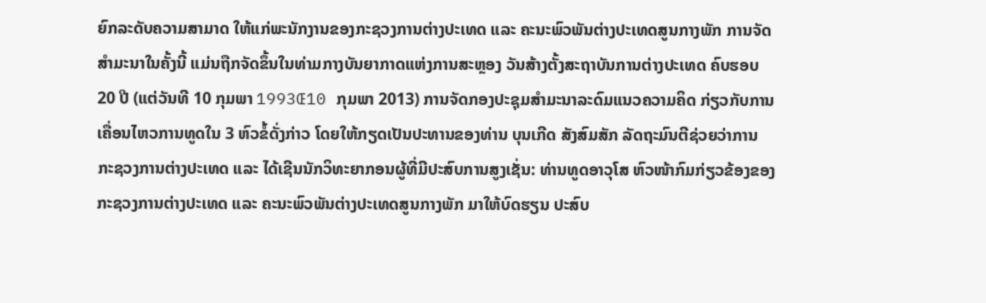ຍົກລະດັບຄວາມສາມາດ ໃຫ້ແກ່ພະນັກງານຂອງກະຊວງການຕ່າງປະເທດ ແລະ ຄະນະພົວພັນຕ່າງປະເທດສູນກາງພັກ ການຈັດ
ສຳມະນາໃນຄັ້ງນີ້ ແມ່ນຖືກຈັດຂຶ້ນໃນທ່າມກາງບັນຍາກາດແຫ່ງການສະຫຼອງ ວັນສ້າງຕັ້ງສະຖາບັນການຕ່າງປະເທດ ຄົບຮອບ
20 ປີ (ແຕ່ວັນທີ 10 ກຸມພາ 1993Œ10 ກຸມພາ 2013) ການຈັດກອງປະຊຸມສຳມະນາລະດົມແນວຄວາມຄິດ ກ່ຽວກັບການ
ເຄື່ອນໄຫວການທູດໃນ 3 ຫົວຂໍ້ດັ່ງກ່າວ ໂດຍໃຫ້ກຽດເປັນປະທານຂອງທ່ານ ບຸນເກີດ ສັງສົມສັກ ລັດຖະມົນຕີຊ່ວຍວ່າການ
ກະຊວງການຕ່າງປະເທດ ແລະ ໄດ້ເຊີນນັກວິທະຍາກອນຜູ້ທີ່ມີປະສົບການສູງເຊັ່ນ: ທ່ານທູດອາວຸໂສ ຫົວໜ້າກົມກ່ຽວຂ້ອງຂອງ
ກະຊວງການຕ່າງປະເທດ ແລະ ຄະນະພົວພັນຕ່າງປະເທດສູນກາງພັກ ມາໃຫ້ບົດຮຽນ ປະສົບ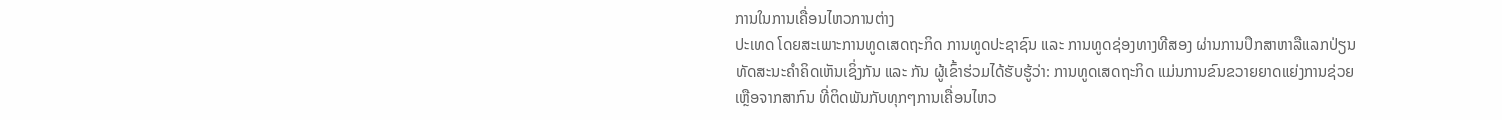ການໃນການເຄື່ອນໄຫວການຕ່າງ
ປະເທດ ໂດຍສະເພາະການທູດເສດຖະກິດ ການທູດປະຊາຊົນ ແລະ ການທູດຊ່ອງທາງທີສອງ ຜ່ານການປຶກສາຫາລືແລກປ່ຽນ
ທັດສະນະຄຳຄິດເຫັນເຊິ່ງກັນ ແລະ ກັນ ຜູ້ເຂົ້າຮ່ວມໄດ້ຮັບຮູ້ວ່າ: ການທູດເສດຖະກິດ ແມ່ນການຂົນຂວາຍຍາດແຍ່ງການຊ່ວຍ
ເຫຼືອຈາກສາກົນ ທີ່ຕິດພັນກັບທຸກໆການເຄື່ອນໄຫວ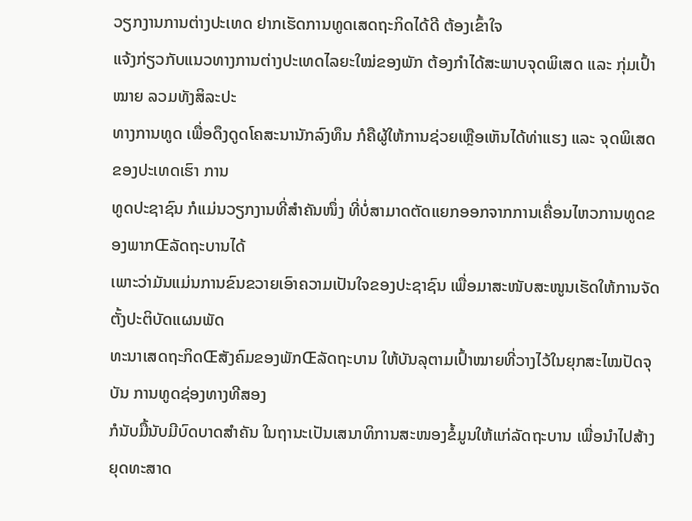ວຽກງານການຕ່າງປະເທດ ຢາກເຮັດການທູດເສດຖະກິດໄດ້ດີ ຕ້ອງເຂົ້າໃຈ
ແຈ້ງກ່ຽວກັບແນວທາງການຕ່າງປະເທດໄລຍະໃໝ່ຂອງພັກ ຕ້ອງກຳໄດ້ສະພາບຈຸດພິເສດ ແລະ ກຸ່ມເປົ້າໝາຍ ລວມທັງສິລະປະ
ທາງການທູດ ເພື່ອດຶງດູດໂຄສະນານັກລົງທຶນ ກໍຄືຜູ້ໃຫ້ການຊ່ວຍເຫຼືອເຫັນໄດ້ທ່າແຮງ ແລະ ຈຸດພິເສດຂອງປະເທດເຮົາ ການ
ທູດປະຊາຊົນ ກໍແມ່ນວຽກງານທີ່ສຳຄັນໜຶ່ງ ທີ່ບໍ່ສາມາດຕັດແຍກອອກຈາກການເຄື່ອນໄຫວການທູດຂອງພາກŒລັດຖະບານໄດ້
ເພາະວ່າມັນແມ່ນການຂົນຂວາຍເອົາຄວາມເປັນໃຈຂອງປະຊາຊົນ ເພື່ອມາສະໜັບສະໜູນເຮັດໃຫ້ການຈັດຕັ້ງປະຕິບັດແຜນພັດ
ທະນາເສດຖະກິດŒສັງຄົມຂອງພັກŒລັດຖະບານ ໃຫ້ບັນລຸຕາມເປົ້າໝາຍທີ່ວາງໄວ້ໃນຍຸກສະໄໝປັດຈຸບັນ ການທູດຊ່ອງທາງທີສອງ
ກໍນັບມື້ນັບມີບົດບາດສຳຄັນ ໃນຖານະເປັນເສນາທິການສະໜອງຂໍ້ມູນໃຫ້ແກ່ລັດຖະບານ ເພື່ອນຳໄປສ້າງຍຸດທະສາດ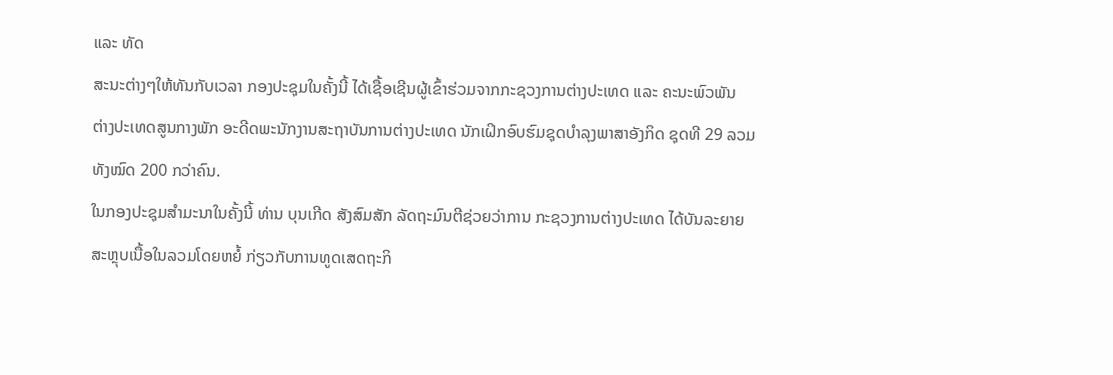ແລະ ທັດ
ສະນະຕ່າງໆໃຫ້ທັນກັບເວລາ ກອງປະຊຸມໃນຄັ້ງນີ້ ໄດ້ເຊື້ອເຊີນຜູ້ເຂົ້າຮ່ວມຈາກກະຊວງການຕ່າງປະເທດ ແລະ ຄະນະພົວພັນ
ຕ່າງປະເທດສູນກາງພັກ ອະດີດພະນັກງານສະຖາບັນການຕ່າງປະເທດ ນັກເຝິກອົບຮົມຊຸດບຳລຸງພາສາອັງກິດ ຊຸດທີ 29 ລວມ
ທັງໝົດ 200 ກວ່າຄົນ.
ໃນກອງປະຊຸມສຳມະນາໃນຄັ້ງນີ້ ທ່ານ ບຸນເກີດ ສັງສົມສັກ ລັດຖະມົນຕີຊ່ວຍວ່າການ ກະຊວງການຕ່າງປະເທດ ໄດ້ບັນລະຍາຍ
ສະຫຼຸບເນື້ອໃນລວມໂດຍຫຍໍ້ ກ່ຽວກັບການທູດເສດຖະກິ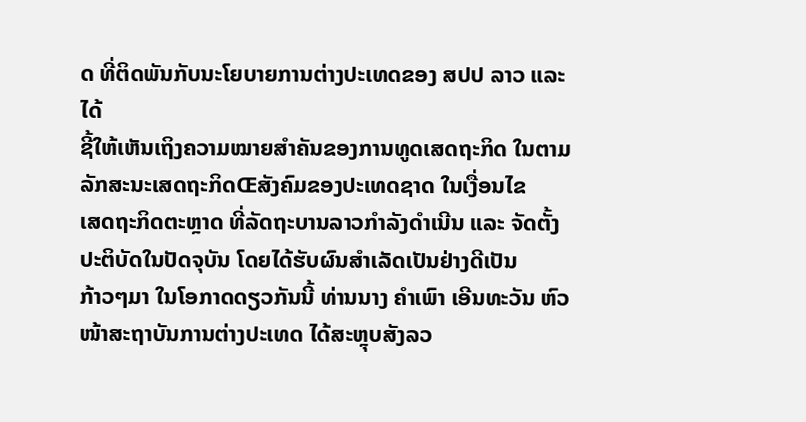ດ ທີ່ຕິດພັນກັບນະໂຍບາຍການຕ່າງປະເທດຂອງ ສປປ ລາວ ແລະ ໄດ້
ຊີ້ໃຫ້ເຫັນເຖິງຄວາມໝາຍສຳຄັນຂອງການທູດເສດຖະກິດ ໃນຕາມລັກສະນະເສດຖະກິດŒສັງຄົມຂອງປະເທດຊາດ ໃນເງື່ອນໄຂ
ເສດຖະກິດຕະຫຼາດ ທີ່ລັດຖະບານລາວກຳລັງດຳເນີນ ແລະ ຈັດຕັ້ງປະຕິບັດໃນປັດຈຸບັນ ໂດຍໄດ້ຮັບຜົນສຳເລັດເປັນຢ່າງດີເປັນ
ກ້າວໆມາ ໃນໂອກາດດຽວກັນນີ້ ທ່ານນາງ ຄຳເພົາ ເອີນທະວັນ ຫົວໜ້າສະຖາບັນການຕ່າງປະເທດ ໄດ້ສະຫຼຸບສັງລວ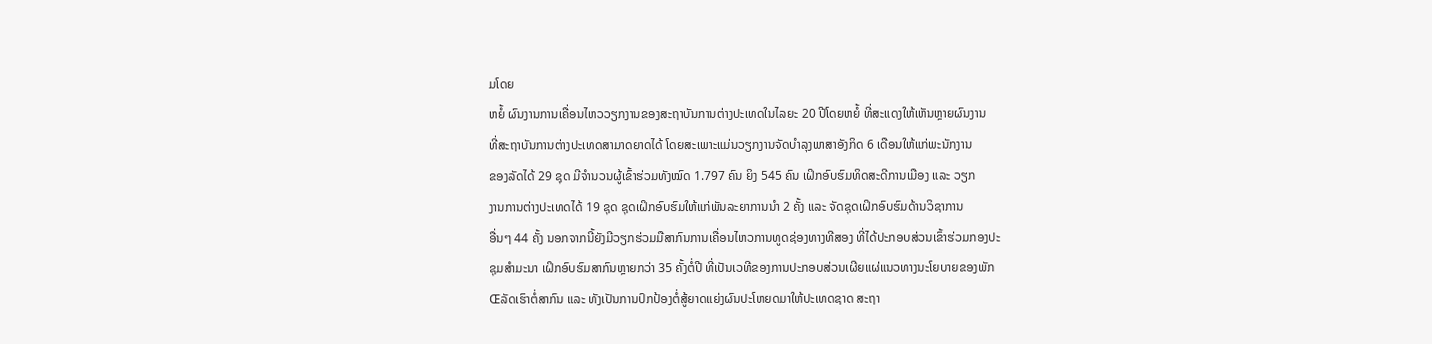ມໂດຍ
ຫຍໍ້ ຜົນງານການເຄື່ອນໄຫວວຽກງານຂອງສະຖາບັນການຕ່າງປະເທດໃນໄລຍະ 20 ປີໂດຍຫຍໍ້ ທີ່ສະແດງໃຫ້ເຫັນຫຼາຍຜົນງານ
ທີ່ສະຖາບັນການຕ່າງປະເທດສາມາດຍາດໄດ້ ໂດຍສະເພາະແມ່ນວຽກງານຈັດບຳລຸງພາສາອັງກິດ 6 ເດືອນໃຫ້ແກ່ພະນັກງານ
ຂອງລັດໄດ້ 29 ຊຸດ ມີຈຳນວນຜູ້ເຂົ້າຮ່ວມທັງໝົດ 1.797 ຄົນ ຍິງ 545 ຄົນ ເຝິກອົບຮົມທິດສະດີການເມືອງ ແລະ ວຽກ
ງານການຕ່າງປະເທດໄດ້ 19 ຊຸດ ຊຸດເຝິກອົບຮົມໃຫ້ແກ່ພັນລະຍາການນຳ 2 ຄັ້ງ ແລະ ຈັດຊຸດເຝິກອົບຮົມດ້ານວິຊາການ
ອື່ນໆ 44 ຄັ້ງ ນອກຈາກນີ້ຍັງມີວຽກຮ່ວມມືສາກົນການເຄື່ອນໄຫວການທູດຊ່ອງທາງທີສອງ ທີ່ໄດ້ປະກອບສ່ວນເຂົ້າຮ່ວມກອງປະ
ຊຸມສຳມະນາ ເຝິກອົບຮົມສາກົນຫຼາຍກວ່າ 35 ຄັ້ງຕໍ່ປີ ທີ່ເປັນເວທີຂອງການປະກອບສ່ວນເຜີຍແຜ່ແນວທາງນະໂຍບາຍຂອງພັກ
Œລັດເຮົາຕໍ່ສາກົນ ແລະ ທັງເປັນການປົກປ້ອງຕໍ່ສູ້ຍາດແຍ່ງຜົນປະໂຫຍດມາໃຫ້ປະເທດຊາດ ສະຖາ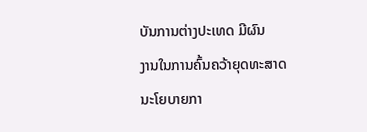ບັນການຕ່າງປະເທດ ມີຜົນ
ງານໃນການຄົ້ນຄວ້າຍຸດທະສາດ ນະໂຍບາຍກາ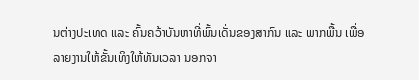ນຕ່າງປະເທດ ແລະ ຄົ້ນຄວ້າບັນຫາທີ່ພົ້ນເດັ່ນຂອງສາກົນ ແລະ ພາກພື້ນ ເພື່ອ
ລາຍງານໃຫ້ຂັ້ນເທິງໃຫ້ທັນເວລາ ນອກຈາ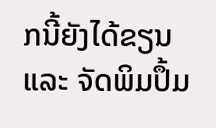ກນີ້ຍັງໄດ້ຂຽນ ແລະ ຈັດພິມປຶ້ມ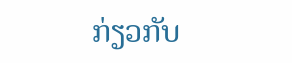ກ່ຽວກັບ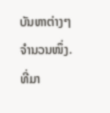ບັນຫາຕ່າງໆຈຳນວນໜຶ່ງ.
ທີ່ມາ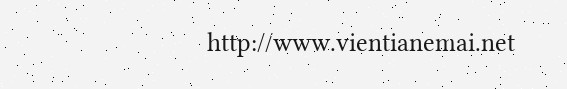http://www.vientianemai.net